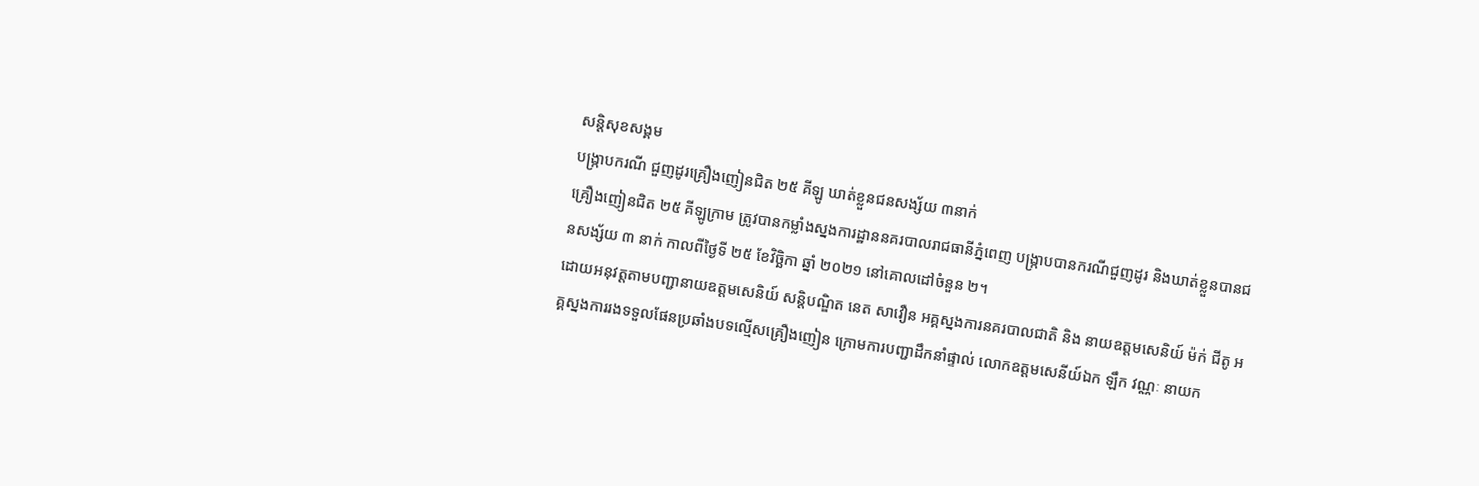សន្តិសុខសង្គម
បង្ក្រាបករណី ជួញដូរគ្រឿងញៀនជិត ២៥ គីឡូ ឃាត់ខ្លួនជនសង្ស័យ ៣នាក់
គ្រឿងញៀនជិត ២៥ គីឡូក្រាម ត្រូវបានកម្លាំងស្នងការដ្ឋាននគរបាលរាជធានីភ្នំពេញ បង្ក្រាបបានករណីជួញដូរ និងឃាត់ខ្លួនបានជនសង្ស័យ ៣ នាក់ កាលពីថ្ងៃទី ២៥ ខែវិច្ឆិកា ឆ្នាំ ២០២១ នៅគោលដៅចំនួន ២។
ដោយអនុវត្តតាមបញ្ជានាយឧត្ដមសេនិយ៍ សន្តិបណ្ឌិត នេត សាវឿន អគ្គស្នងការនគរបាលជាតិ និង នាយឧត្ដមសេនិយ៍ ម៉ក់ ជីតូ អគ្គស្នងការរងទទួលផែនប្រឆាំងបទល្មើសគ្រឿងញៀន ក្រោមការបញ្ជាដឹកនាំផ្ទាល់ លោកឧត្ដមសេនីយ៍ឯក ឡឹក វណ្ណៈ នាយក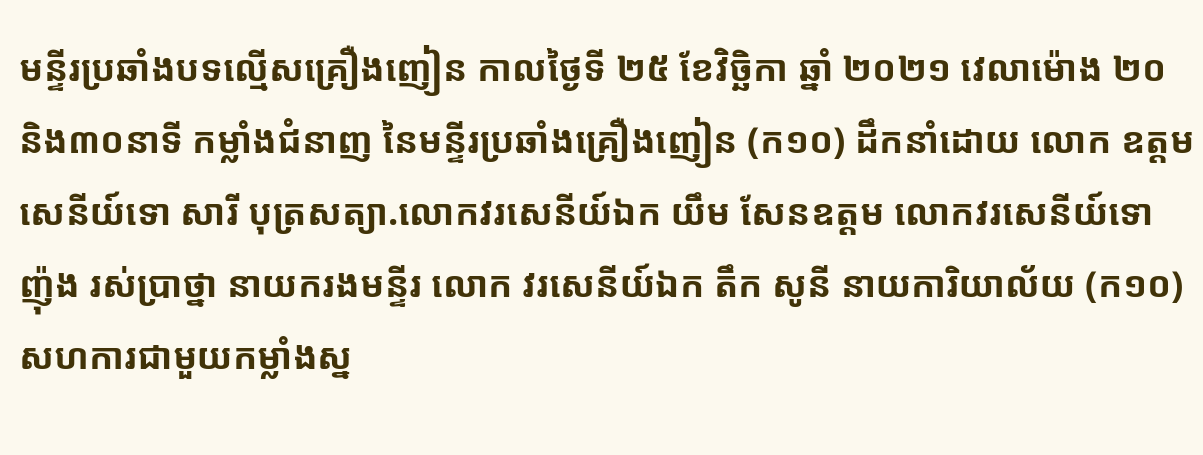មន្ទីរប្រឆាំងបទល្មើសគ្រឿងញៀន កាលថ្ងៃទី ២៥ ខែវិច្ឆិកា ឆ្នាំ ២០២១ វេលាម៉ោង ២០ និង៣០នាទី កម្លាំងជំនាញ នៃមន្ទីរប្រឆាំងគ្រឿងញៀន (ក១០) ដឹកនាំដោយ លោក ឧត្តមសេនីយ៍ទោ សារី បុត្រសត្យា.លោកវរសេនីយ៍ឯក យឹម សែនឧត្តម លោកវរសេនីយ៍ទោ ញ៉ុង រស់ប្រាថ្នា នាយករងមន្ទីរ លោក វរសេនីយ៍ឯក តឹក សូនី នាយការិយាល័យ (ក១០) សហការជាមួយកម្លាំងស្ន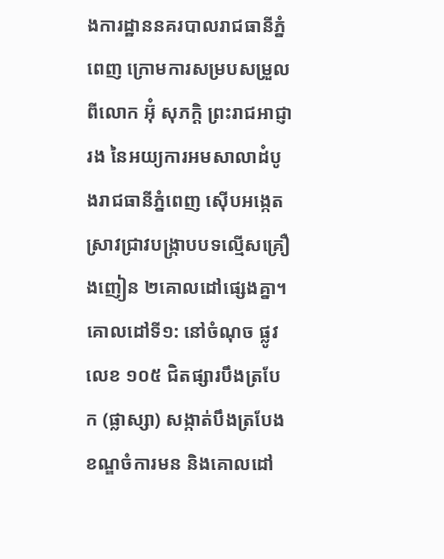ងការដ្ឋាននគរបាលរាជធានីភ្នំពេញ ក្រោមការសម្របសម្រួលពីលោក អ៊ុំ សុភក្តិ ព្រះរាជអាជ្ញារង នៃអយ្យការអមសាលាដំបូងរាជធានីភ្នំពេញ ស៊ើបអង្កេត ស្រាវជ្រាវបង្ក្រាបបទល្មើសគ្រឿងញៀន ២គោលដៅផ្សេងគ្នា។
គោលដៅទី១: នៅចំណុច ផ្លូវលេខ ១០៥ ជិតផ្សារបឹងត្របែក (ផ្លាស្សា) សង្កាត់បឹងត្របែង ខណ្ឌចំការមន និងគោលដៅ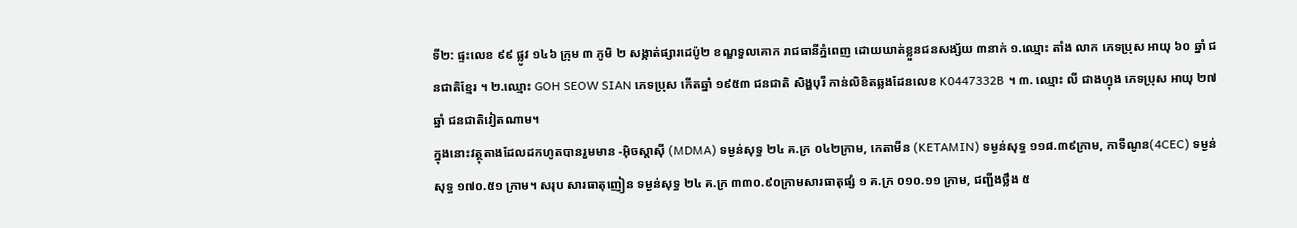ទី២: ផ្ទះលេខ ៩៩ ផ្លូវ ១៤៦ ក្រុម ៣ ភូមិ ២ សង្កាត់ផ្សារដេប៉ូ២ ខណ្ឌទួលគោក រាជធានីភ្នំពេញ ដោយឃាត់ខ្លួនជនសង្ស័យ ៣នាក់ ១.ឈ្មោះ តាំង លាក ភេទប្រុស អាយុ ៦០ ឆ្នាំ ជនជាតិខ្មែរ ។ ២.ឈ្មោះ GOH SEOW SIAN ភេទប្រុស កើតឆ្នាំ ១៩៥៣ ជនជាតិ សិង្ហបុរី កាន់លិខិតឆ្លងដែនលេខ K0447332B ។ ៣. ឈ្មោះ លី ជាងហ្វុង ភេទប្រុស អាយុ ២៧ ឆ្នាំ ជនជាតិវៀតណាម។
ក្នុងនោះវត្ថុតាងដែលដកហូតបានរួមមាន -អ៊ិចស្តាស៊ី (MDMA) ទម្ងន់សុទ្ធ ២៤ គ.ក្រ ០៤២ក្រាម, កេតាមីន (KETAMIN) ទម្ងន់សុទ្ធ ១១៨.៣៩ក្រាម, កាទីណូន(4CEC) ទម្ងន់សុទ្ធ ១៧០.៥១ ក្រាម។ សរុប សារធាតុញៀន ទម្ងន់សុទ្ធ ២៤ គ.ក្រ ៣៣០.៩០ក្រាមសារធាតុផ្សំ ១ គ.ក្រ ០១០.១១ ក្រាម, ជញ្ជីងថ្លឹង ៥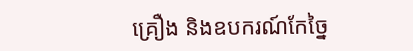គ្រឿង និងឧបករណ៍កែច្នៃ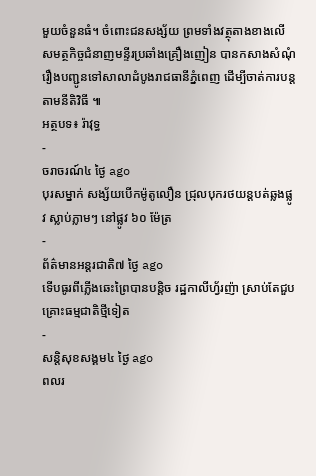មួយចំនួនធំ។ ចំពោះជនសង្ស័យ ព្រមទាំងវត្ថុតាងខាងលើ សមត្ថកិច្ចជំនាញមន្ទីរប្រឆាំងគ្រឿងញៀន បានកសាងសំណុំរឿងបញ្ជូនទៅសាលាដំបូងរាជធានីភ្នំពេញ ដើម្បីចាត់ការបន្តតាមនីតិវិធី ៕
អត្ថបទ៖ រ៉ាវុទ្ធ
-
ចរាចរណ៍៤ ថ្ងៃ ago
បុរសម្នាក់ សង្ស័យបើកម៉ូតូលឿន ជ្រុលបុករថយន្តបត់ឆ្លងផ្លូវ ស្លាប់ភ្លាមៗ នៅផ្លូវ ៦០ ម៉ែត្រ
-
ព័ត៌មានអន្ដរជាតិ៧ ថ្ងៃ ago
ទើបធូរពីភ្លើងឆេះព្រៃបានបន្តិច រដ្ឋកាលីហ្វ័រញ៉ា ស្រាប់តែជួបគ្រោះធម្មជាតិថ្មីទៀត
-
សន្តិសុខសង្គម៤ ថ្ងៃ ago
ពលរ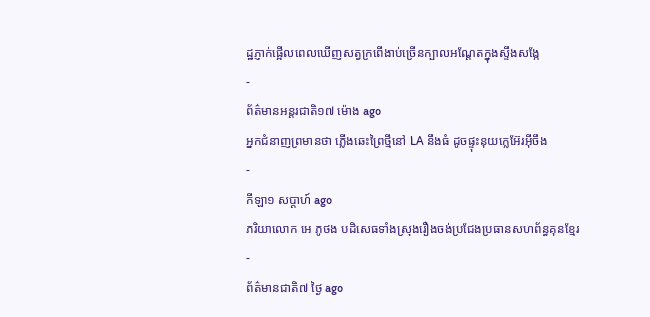ដ្ឋភ្ញាក់ផ្អើលពេលឃើញសត្វក្រពើងាប់ច្រើនក្បាលអណ្ដែតក្នុងស្ទឹងសង្កែ
-
ព័ត៌មានអន្ដរជាតិ១៧ ម៉ោង ago
អ្នកជំនាញព្រមានថា ភ្លើងឆេះព្រៃថ្មីនៅ LA នឹងធំ ដូចផ្ទុះនុយក្លេអ៊ែរអ៊ីចឹង
-
កីឡា១ សប្តាហ៍ ago
ភរិយាលោក អេ ភូថង បដិសេធទាំងស្រុងរឿងចង់ប្រជែងប្រធានសហព័ន្ធគុនខ្មែរ
-
ព័ត៌មានជាតិ៧ ថ្ងៃ ago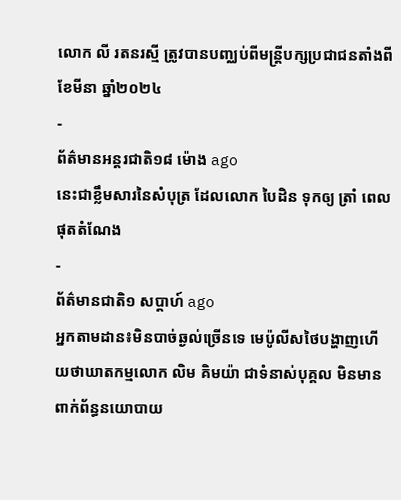លោក លី រតនរស្មី ត្រូវបានបញ្ឈប់ពីមន្ត្រីបក្សប្រជាជនតាំងពីខែមីនា ឆ្នាំ២០២៤
-
ព័ត៌មានអន្ដរជាតិ១៨ ម៉ោង ago
នេះជាខ្លឹមសារនៃសំបុត្រ ដែលលោក បៃដិន ទុកឲ្យ ត្រាំ ពេលផុតតំណែង
-
ព័ត៌មានជាតិ១ សប្តាហ៍ ago
អ្នកតាមដាន៖មិនបាច់ឆ្ងល់ច្រើនទេ មេប៉ូលីសថៃបង្ហាញហើយថាឃាតកម្មលោក លិម គិមយ៉ា ជាទំនាស់បុគ្គល មិនមានពាក់ព័ន្ធនយោបាយ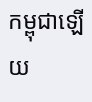កម្ពុជាឡើយ